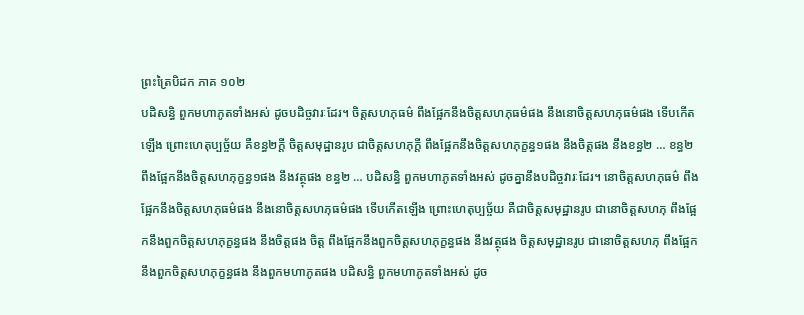ព្រះត្រៃបិដក ភាគ ១០២
បដិសន្ធិ ពួកមហាភូតទាំងអស់ ដូចបដិច្ចវារៈដែរ។ ចិត្តសហភុធម៌ ពឹងផ្អែកនឹងចិត្តសហភុធម៌ផង នឹងនោចិត្តសហភុធម៌ផង ទើបកើតឡើង ព្រោះហេតុប្បច្ច័យ គឺខន្ធ២ក្តី ចិត្តសមុដ្ឋានរូប ជាចិត្តសហភុក្តី ពឹងផ្អែកនឹងចិត្តសហភុក្ខន្ធ១ផង នឹងចិត្តផង នឹងខន្ធ២ … ខន្ធ២ ពឹងផ្អែកនឹងចិត្តសហភុក្ខន្ធ១ផង នឹងវត្ថុផង ខន្ធ២ … បដិសន្ធិ ពួកមហាភូតទាំងអស់ ដូចគ្នានឹងបដិច្ចវារៈដែរ។ នោចិត្តសហភុធម៌ ពឹងផ្អែកនឹងចិត្តសហភុធម៌ផង នឹងនោចិត្តសហភុធម៌ផង ទើបកើតឡើង ព្រោះហេតុប្បច្ច័យ គឺជាចិត្តសមុដ្ឋានរូប ជានោចិត្តសហភុ ពឹងផ្អែកនឹងពួកចិត្តសហភុក្ខន្ធផង នឹងចិត្តផង ចិត្ត ពឹងផ្អែកនឹងពួកចិត្តសហភុក្ខន្ធផង នឹងវត្ថុផង ចិត្តសមុដ្ឋានរូប ជានោចិត្តសហភុ ពឹងផ្អែកនឹងពួកចិត្តសហភុក្ខន្ធផង នឹងពួកមហាភូតផង បដិសន្ធិ ពួកមហាភូតទាំងអស់ ដូច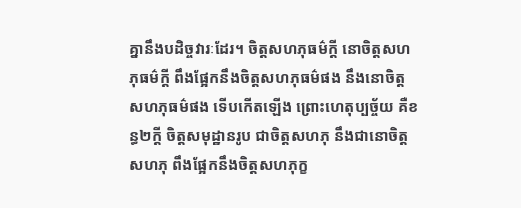គ្នានឹងបដិច្ចវារៈដែរ។ ចិត្តសហភុធម៌ក្តី នោចិត្តសហភុធម៌ក្តី ពឹងផ្អែកនឹងចិត្តសហភុធម៌ផង នឹងនោចិត្តសហភុធម៌ផង ទើបកើតឡើង ព្រោះហេតុប្បច្ច័យ គឺខន្ធ២ក្តី ចិត្តសមុដ្ឋានរូប ជាចិត្តសហភុ នឹងជានោចិត្តសហភុ ពឹងផ្អែកនឹងចិត្តសហភុក្ខ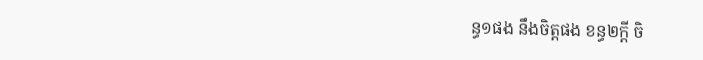ន្ធ១ផង នឹងចិត្តផង ខន្ធ២ក្តី ចិ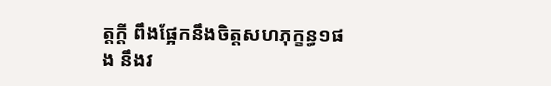ត្តក្តី ពឹងផ្អែកនឹងចិត្តសហភុក្ខន្ធ១ផង នឹងវ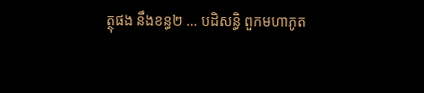ត្ថុផង នឹងខន្ធ២ … បដិសន្ធិ ពួកមហាភូត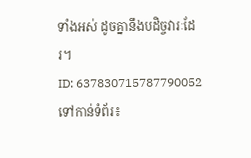ទាំងអស់ ដូចគ្នានឹងបដិច្ចវារៈដែរ។
ID: 637830715787790052
ទៅកាន់ទំព័រ៖